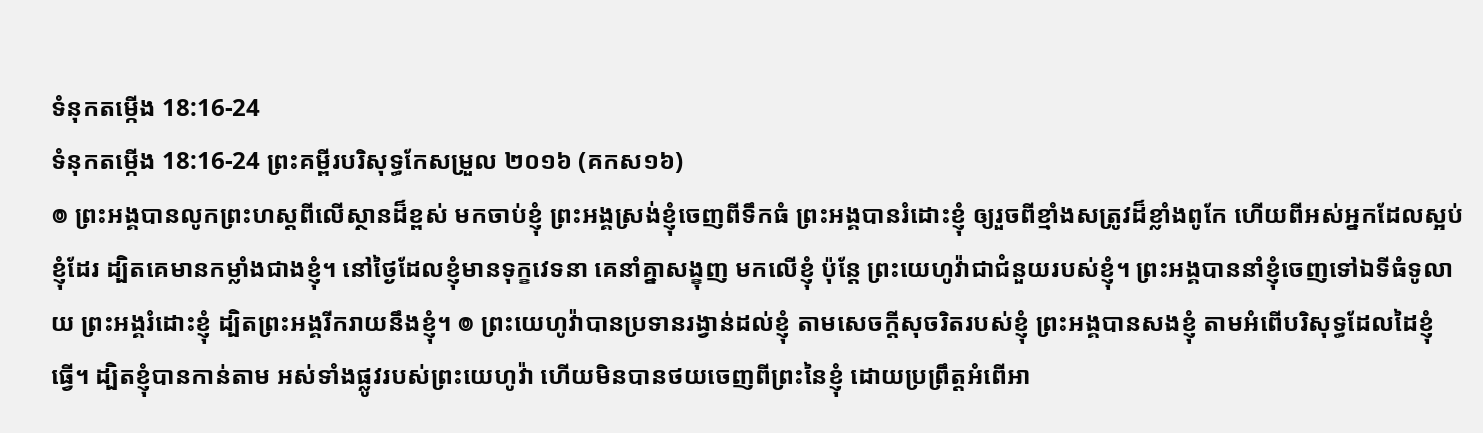ទំនុកតម្កើង 18:16-24
ទំនុកតម្កើង 18:16-24 ព្រះគម្ពីរបរិសុទ្ធកែសម្រួល ២០១៦ (គកស១៦)
៙ ព្រះអង្គបានលូកព្រះហស្ដពីលើស្ថានដ៏ខ្ពស់ មកចាប់ខ្ញុំ ព្រះអង្គស្រង់ខ្ញុំចេញពីទឹកធំ ព្រះអង្គបានរំដោះខ្ញុំ ឲ្យរួចពីខ្មាំងសត្រូវដ៏ខ្លាំងពូកែ ហើយពីអស់អ្នកដែលស្អប់ខ្ញុំដែរ ដ្បិតគេមានកម្លាំងជាងខ្ញុំ។ នៅថ្ងៃដែលខ្ញុំមានទុក្ខវេទនា គេនាំគ្នាសង្ខុញ មកលើខ្ញុំ ប៉ុន្តែ ព្រះយេហូវ៉ាជាជំនួយរបស់ខ្ញុំ។ ព្រះអង្គបាននាំខ្ញុំចេញទៅឯទីធំទូលាយ ព្រះអង្គរំដោះខ្ញុំ ដ្បិតព្រះអង្គរីករាយនឹងខ្ញុំ។ ៙ ព្រះយេហូវ៉ាបានប្រទានរង្វាន់ដល់ខ្ញុំ តាមសេចក្ដីសុចរិតរបស់ខ្ញុំ ព្រះអង្គបានសងខ្ញុំ តាមអំពើបរិសុទ្ធដែលដៃខ្ញុំធ្វើ។ ដ្បិតខ្ញុំបានកាន់តាម អស់ទាំងផ្លូវរបស់ព្រះយេហូវ៉ា ហើយមិនបានថយចេញពីព្រះនៃខ្ញុំ ដោយប្រព្រឹត្តអំពើអា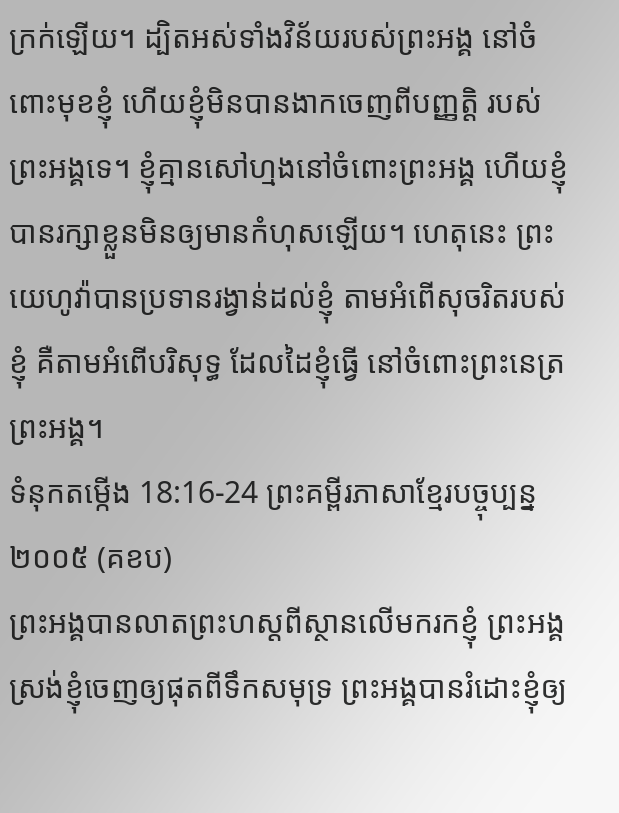ក្រក់ឡើយ។ ដ្បិតអស់ទាំងវិន័យរបស់ព្រះអង្គ នៅចំពោះមុខខ្ញុំ ហើយខ្ញុំមិនបានងាកចេញពីបញ្ញត្តិ របស់ព្រះអង្គទេ។ ខ្ញុំគ្មានសៅហ្មងនៅចំពោះព្រះអង្គ ហើយខ្ញុំបានរក្សាខ្លួនមិនឲ្យមានកំហុសឡើយ។ ហេតុនេះ ព្រះយេហូវ៉ាបានប្រទានរង្វាន់ដល់ខ្ញុំ តាមអំពើសុចរិតរបស់ខ្ញុំ គឺតាមអំពើបរិសុទ្ធ ដែលដៃខ្ញុំធ្វើ នៅចំពោះព្រះនេត្រព្រះអង្គ។
ទំនុកតម្កើង 18:16-24 ព្រះគម្ពីរភាសាខ្មែរបច្ចុប្បន្ន ២០០៥ (គខប)
ព្រះអង្គបានលាតព្រះហស្ដពីស្ថានលើមករកខ្ញុំ ព្រះអង្គស្រង់ខ្ញុំចេញឲ្យផុតពីទឹកសមុទ្រ ព្រះអង្គបានរំដោះខ្ញុំឲ្យ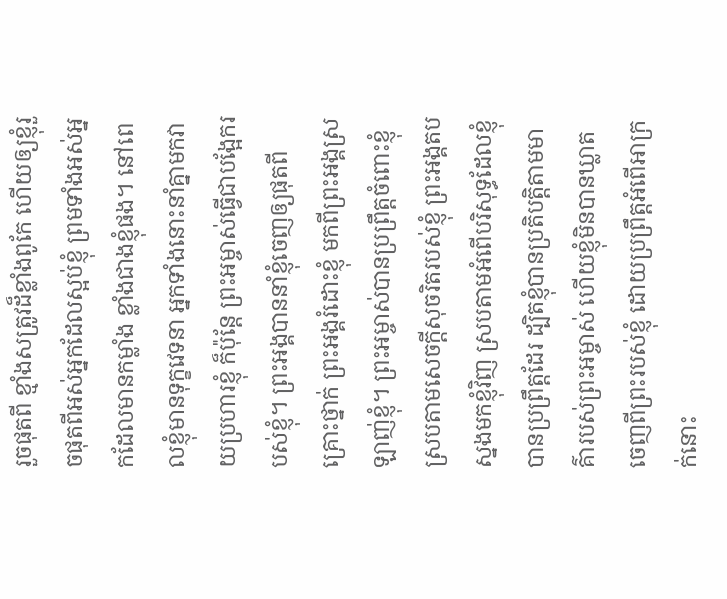រួចផុតពី ខ្មាំងសត្រូវដ៏ខ្លាំងពូកែ ហើយឲ្យខ្ញុំរួចផុតពីអស់អ្នកដែលស្អប់ខ្ញុំ ព្រមទាំងអស់អ្នកដែលមានកម្លាំង ខ្លាំងជាងខ្ញុំផង។ នៅពេលខ្ញុំមានទុក្ខវេទនា អ្នកទាំងនោះនាំគ្នាមកវាយប្រហារខ្ញុំ ក៏ប៉ុន្តែ ព្រះអម្ចាស់ធ្វើជាបង្អែករបស់ខ្ញុំ។ ព្រះអង្គបាននាំខ្ញុំចេញឲ្យផុតពីគ្រោះថ្នាក់ ព្រះអង្គរំដោះខ្ញុំ មកពីព្រះអង្គស្រឡាញ់ខ្ញុំ។ ព្រះអម្ចាស់បានប្រព្រឹត្តចំពោះខ្ញុំ ស្របតាមសេចក្ដីសុចរិតរបស់ខ្ញុំ ព្រះអង្គតបស្នងមកខ្ញុំវិញ ស្របតាមអំពើបរិសុទ្ធដែលខ្ញុំបានប្រព្រឹត្តដែរ ដ្បិតខ្ញុំបានប្រតិបត្តិតាមមាគ៌ារបស់ព្រះអម្ចាស់ ហើយខ្ញុំមិនបានឃ្លាតចេញពីព្រះរបស់ខ្ញុំ ដោយប្រព្រឹត្តអំពើអាក្រក់នោះ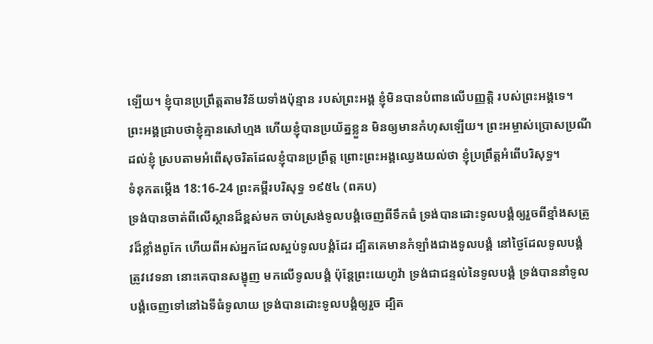ឡើយ។ ខ្ញុំបានប្រព្រឹត្តតាមវិន័យទាំងប៉ុន្មាន របស់ព្រះអង្គ ខ្ញុំមិនបានបំពានលើបញ្ញត្តិ របស់ព្រះអង្គទេ។ ព្រះអង្គជ្រាបថាខ្ញុំគ្មានសៅហ្មង ហើយខ្ញុំបានប្រយ័ត្នខ្លួន មិនឲ្យមានកំហុសឡើយ។ ព្រះអម្ចាស់ប្រោសប្រណីដល់ខ្ញុំ ស្របតាមអំពើសុចរិតដែលខ្ញុំបានប្រព្រឹត្ត ព្រោះព្រះអង្គឈ្វេងយល់ថា ខ្ញុំប្រព្រឹត្តអំពើបរិសុទ្ធ។
ទំនុកតម្កើង 18:16-24 ព្រះគម្ពីរបរិសុទ្ធ ១៩៥៤ (ពគប)
ទ្រង់បានចាត់ពីលើស្ថានដ៏ខ្ពស់មក ចាប់ស្រង់ទូលបង្គំចេញពីទឹកធំ ទ្រង់បានដោះទូលបង្គំឲ្យរួចពីខ្មាំងសត្រូវដ៏ខ្លាំងពូកែ ហើយពីអស់អ្នកដែលស្អប់ទូលបង្គំដែរ ដ្បិតគេមានកំឡាំងជាងទូលបង្គំ នៅថ្ងៃដែលទូលបង្គំត្រូវវេទនា នោះគេបានសង្ខុញ មកលើទូលបង្គំ ប៉ុន្តែព្រះយេហូវ៉ា ទ្រង់ជាជន្ទល់នៃទូលបង្គំ ទ្រង់បាននាំទូលបង្គំចេញទៅនៅឯទីធំទូលាយ ទ្រង់បានដោះទូលបង្គំឲ្យរួច ដ្បិត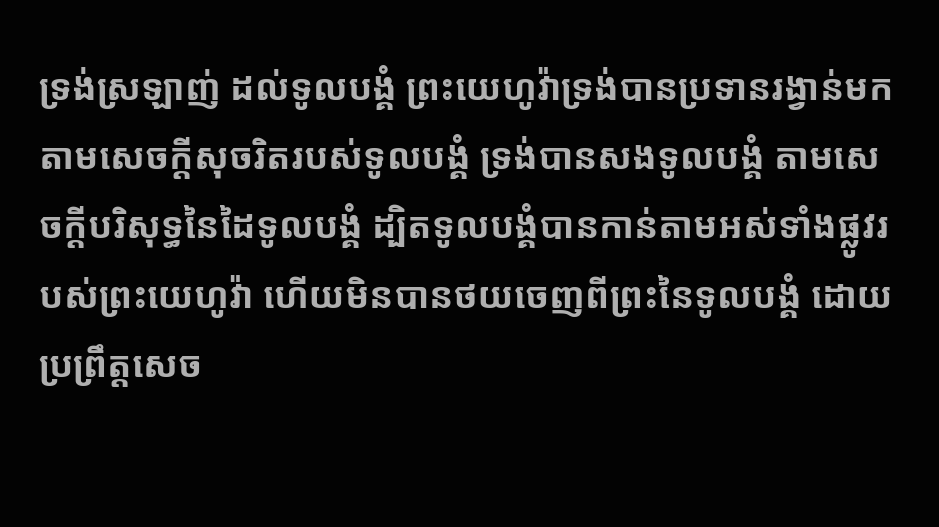ទ្រង់ស្រឡាញ់ ដល់ទូលបង្គំ ព្រះយេហូវ៉ាទ្រង់បានប្រទានរង្វាន់មក តាមសេចក្ដីសុចរិតរបស់ទូលបង្គំ ទ្រង់បានសងទូលបង្គំ តាមសេចក្ដីបរិសុទ្ធនៃដៃទូលបង្គំ ដ្បិតទូលបង្គំបានកាន់តាមអស់ទាំងផ្លូវរបស់ព្រះយេហូវ៉ា ហើយមិនបានថយចេញពីព្រះនៃទូលបង្គំ ដោយប្រព្រឹត្តសេច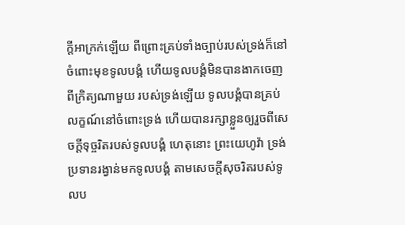ក្ដីអាក្រក់ឡើយ ពីព្រោះគ្រប់ទាំងច្បាប់របស់ទ្រង់ក៏នៅចំពោះមុខទូលបង្គំ ហើយទូលបង្គំមិនបានងាកចេញពីក្រិត្យណាមួយ របស់ទ្រង់ឡើយ ទូលបង្គំបានគ្រប់លក្ខណ៍នៅចំពោះទ្រង់ ហើយបានរក្សាខ្លួនឲ្យរួចពីសេចក្ដីទុច្ចរិតរបស់ទូលបង្គំ ហេតុនោះ ព្រះយេហូវ៉ា ទ្រង់ប្រទានរង្វាន់មកទូលបង្គំ តាមសេចក្ដីសុចរិតរបស់ទូលប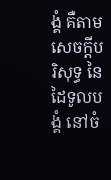ង្គំ គឺតាមសេចក្ដីបរិសុទ្ធ នៃដៃទូលបង្គំ នៅចំ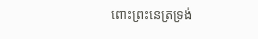ពោះព្រះនេត្រទ្រង់